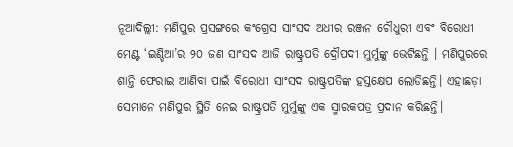ନୂଆଦିଲ୍ଲୀ: ମଣିପୁର ପ୍ରସଙ୍ଗରେ କଂଗ୍ରେସ ସାଂସଦ ଅଧୀର ରଞ୍ଜନ ଚୌଧୁରୀ ଏବଂ ବିରୋଧୀ ମେଣ୍ଟ ‘ଇଣ୍ଡିଆ’ର ୨୦ ଜଣ ସାଂସଦ ଆଜି ରାଷ୍ଟ୍ରପତି ଦ୍ରୌପଦୀ ମୁର୍ମୁଙ୍କୁ ଭେଟିଛନ୍ତି । ମଣିପୁରରେ ଶାନ୍ତି ଫେରାଇ ଆଣିବା ପାଇଁ ବିରୋଧୀ ସାଂସଦ ରାଷ୍ଟ୍ରପତିଙ୍କ ହସ୍ତକ୍ଷେପ ଲୋଡିଛନ୍ତି। ଏହାଛଡ଼ା ସେମାନେ ମଣିପୁର ସ୍ଥିତି ନେଇ ରାଷ୍ଟ୍ରପତି ମୁର୍ମୁଙ୍କୁ ଏକ ସ୍ମାରକପତ୍ର ପ୍ରଦାନ କରିଛନ୍ତି।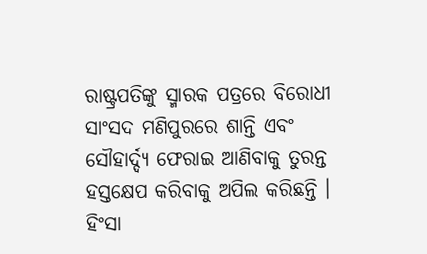ରାଷ୍ଟ୍ରପତିଙ୍କୁ ସ୍ମାରକ ପତ୍ରରେ ବିରୋଧୀ ସାଂସଦ ମଣିପୁରରେ ଶାନ୍ତି ଏବଂ ସୌହାର୍ଦ୍ଦ୍ୟ ଫେରାଇ ଆଣିବାକୁ ତୁରନ୍ତ ହସ୍ତକ୍ଷେପ କରିବାକୁ ଅପିଲ କରିଛନ୍ତି । ହିଂସା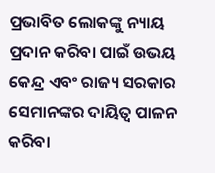ପ୍ରଭାବିତ ଲୋକଙ୍କୁ ନ୍ୟାୟ ପ୍ରଦାନ କରିବା ପାଇଁ ଉଭୟ କେନ୍ଦ୍ର ଏବଂ ରାଜ୍ୟ ସରକାର ସେମାନଙ୍କର ଦାୟିତ୍ବ ପାଳନ କରିବା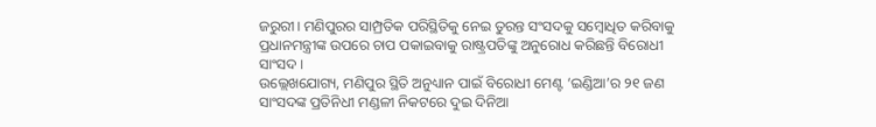ଜରୁରୀ। ମଣିପୁରର ସାମ୍ପ୍ରତିକ ପରିସ୍ଥିତିକୁ ନେଇ ତୁରନ୍ତ ସଂସଦକୁ ସମ୍ବୋଧିତ କରିବାକୁ ପ୍ରଧାନମନ୍ତ୍ରୀଙ୍କ ଉପରେ ଚାପ ପକାଇବାକୁ ରାଷ୍ଟ୍ରପତିଙ୍କୁ ଅନୁରୋଧ କରିଛନ୍ତି ବିରୋଧୀ ସାଂସଦ ।
ଉଲ୍ଲେଖଯୋଗ୍ୟ, ମଣିପୁର ସ୍ଥିତି ଅନୁଧ୍ୟାନ ପାଇଁ ବିରୋଧୀ ମେଣ୍ଟ ‘ଇଣ୍ଡିଆ’ର ୨୧ ଜଣ ସାଂସଦଙ୍କ ପ୍ରତିନିଧୀ ମଣ୍ଡଳୀ ନିକଟରେ ଦୁଇ ଦିନିଆ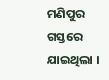ମଣିପୁର ଗସ୍ତରେ ଯାଇଥିଲା ।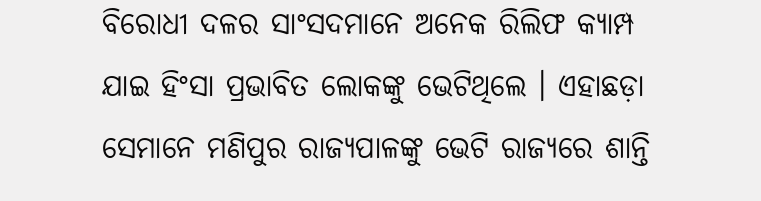ବିରୋଧୀ ଦଳର ସାଂସଦମାନେ ଅନେକ ରିଲିଫ କ୍ୟାମ୍ପ ଯାଇ ହିଂସା ପ୍ରଭାବିତ ଲୋକଙ୍କୁ ଭେଟିଥିଲେ । ଏହାଛଡ଼ା ସେମାନେ ମଣିପୁର ରାଜ୍ୟପାଳଙ୍କୁ ଭେଟି ରାଜ୍ୟରେ ଶାନ୍ତି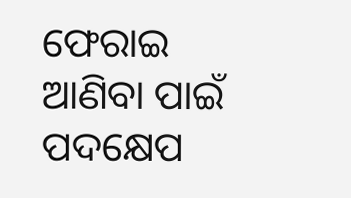ଫେରାଇ ଆଣିବା ପାଇଁ ପଦକ୍ଷେପ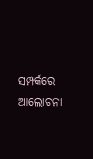ସମ୍ପର୍କରେ ଆଲୋଚନା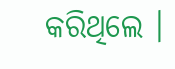କରିଥିଲେ ।